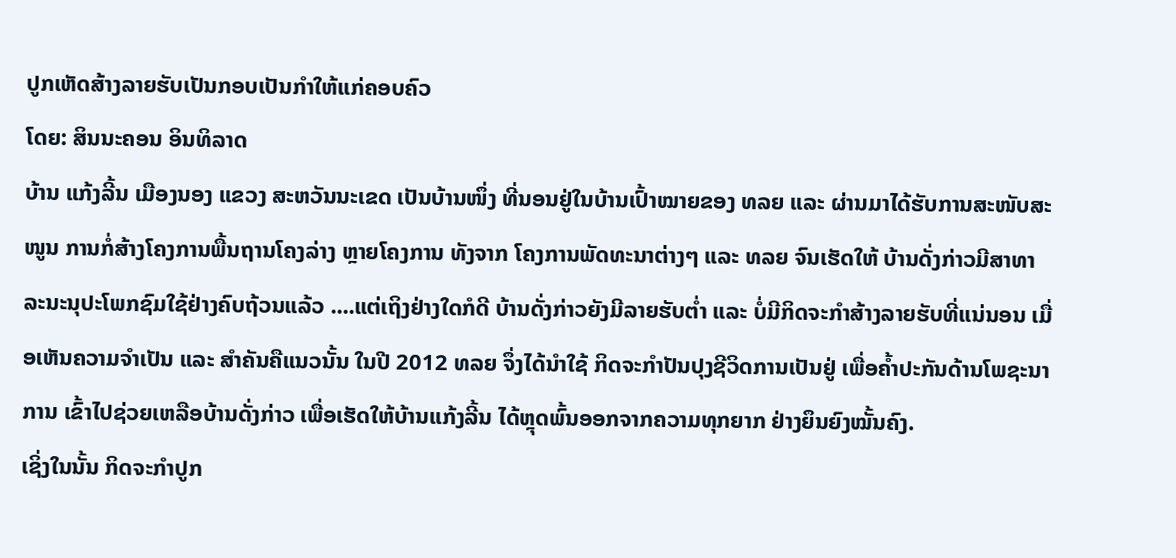ປູກເຫັດສ້າງລາຍຮັບເປັນກອບເປັນກໍາໃຫ້ແກ່ຄອບຄົວ
ໂດຍ: ສິນນະຄອນ ອິນທິລາດ
ບ້ານ ແກ້ງລີ້ນ ເມືອງນອງ ແຂວງ ສະຫວັນນະເຂດ ເປັນບ້ານໜຶ່ງ ທີ່ນອນຢູ່ໃນບ້ານເປົ້າໝາຍຂອງ ທລຍ ແລະ ຜ່ານມາໄດ້ຮັບການສະໜັບສະໜູນ ການກໍ່ສ້າງໂຄງການພື້ນຖານໂຄງລ່າງ ຫຼາຍໂຄງການ ທັງຈາກ ໂຄງການພັດທະນາຕ່າງໆ ແລະ ທລຍ ຈົນເຮັດໃຫ້ ບ້ານດັ່ງກ່າວມີສາທາລະນະນຸປະໂພກຊົມໃຊ້ຢ່າງຄົບຖ້ວນແລ້ວ ....ແຕ່ເຖິງຢ່າງໃດກໍດີ ບ້ານດັ່ງກ່າວຍັງມີລາຍຮັບຕໍ່າ ແລະ ບໍ່ມີກິດຈະກໍາສ້າງລາຍຮັບທີ່ແນ່ນອນ ເມື່ອເຫັນຄວາມຈໍາເປັນ ແລະ ສໍາຄັນຄືແນວນັ້ນ ໃນປີ 2012 ທລຍ ຈຶ່ງໄດ້ນໍາໃຊ້ ກິດຈະກໍາປັນປຸງຊີວິດການເປັນຢູ່ ເພື່ອຄໍ້າປະກັນດ້ານໂພຊະນາການ ເຂົ້າໄປຊ່ວຍເຫລືອບ້ານດັ່ງກ່າວ ເພື່ອເຮັດໃຫ້ບ້ານແກ້ງລີ້ນ ໄດ້ຫຼຸດພົ້ນອອກຈາກຄວາມທຸກຍາກ ຢ່າງຍຶນຍົງໝັ້ນຄົງ.
ເຊິ່ງໃນນັ້ນ ກິດຈະກໍາປູກ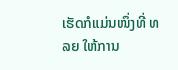ເຮັດກໍແມ່ນໜຶ່ງທີ່ ທລຍ ໃຫ້ການ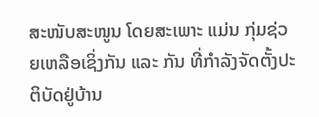ສະໜັບສະໜູນ ໂດຍສະເພາະ ແມ່ນ ກຸ່ມຊ່ວຍເຫລືອເຊິ່ງກັນ ແລະ ກັນ ທີ່ກໍາລັງຈັດຕັ້ງປະຕິບັດຢູ່ບ້ານ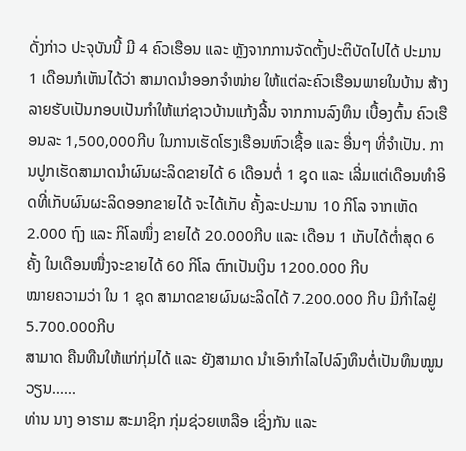ດັ່ງກ່າວ ປະຈຸບັນນີ້ ມີ 4 ຄົວເຮືອນ ແລະ ຫຼັງຈາກການຈັດຕັ້ງປະຕິບັດໄປໄດ້ ປະມານ 1 ເດືອນກໍເຫັນໄດ້ວ່າ ສາມາດນໍາອອກຈໍາໜ່າຍ ໃຫ້ແຕ່ລະຄົວເຮືອນພາຍໃນບ້ານ ສ້າງລາຍຮັບເປັນກອບເປັນກໍາໃຫ້ແກ່ຊາວບ້ານແກ້ງລີ້ນ ຈາກການລົງທຶນ ເບື້ອງຕົ້ນ ຄົວເຮືອນລະ 1,500,000ກີບ ໃນການເຮັດໂຮງເຮືອນຫົວເຊື້ອ ແລະ ອື່ນໆ ທີ່ຈໍາເປັນ. ການປູກເຮັດສາມາດນໍາຜົນຜະລິດຂາຍໄດ້ 6 ເດືອນຕໍ່ 1 ຊຸດ ແລະ ເລີ່ມແຕ່ເດືອນທໍາອິດທີ່ເກັບຜົນຜະລິດອອກຂາຍໄດ້ ຈະໄດ້ເກັບ ຄັ້ງລະປະມານ 10 ກິໂລ ຈາກເຫັດ 2.000 ຖົງ ແລະ ກິໂລໜຶ່ງ ຂາຍໄດ້ 20.000ກີບ ແລະ ເດືອນ 1 ເກັບໄດ້ຕໍ່າສຸດ 6 ຄັ້ງ ໃນເດືອນໜື່ງຈະຂາຍໄດ້ 60 ກິໂລ ຕົກເປັນເງິນ 1200.000 ກີບ
ໝາຍຄວາມວ່າ ໃນ 1 ຊຸດ ສາມາດຂາຍຜົນຜະລິດໄດ້ 7.200.000 ກີບ ມີກໍາໄລຢູ່ 5.700.000ກີບ
ສາມາດ ຄືນທືນໃຫ້ແກ່ກຸ່ມໄດ້ ແລະ ຍັງສາມາດ ນໍາເອົາກໍາໄລໄປລົງທຶນຕໍ່ເປັນທຶນໝູນວຽນ......
ທ່ານ ນາງ ອາຮາມ ສະມາຊິກ ກຸ່ມຊ່ວຍເຫລືອ ເຊິ່ງກັນ ແລະ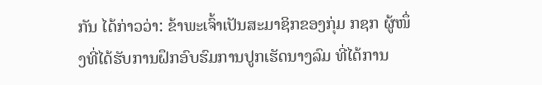ກັນ ໄດ້ກ່າວວ່າ: ຂ້າພະເຈົ້າເປັນສະມາຊິກຂອງກຸ່ມ ກຊກ ຜູ້ໜຶ່ງທີ່ໄດ້ຮັບການຝຶກອົບຮົມການປູກເຮັດນາງລົມ ທີ່ໄດ້ການ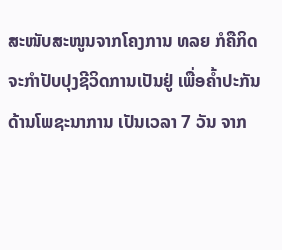ສະໜັບສະໜູນຈາກໂຄງການ ທລຍ ກໍຄືກິດຈະກໍາປັບປຸງຊີວິດການເປັນຢູ່ ເພື່ອຄໍ້າປະກັນດ້ານໂພຊະນາການ ເປັນເວລາ 7 ວັນ ຈາກ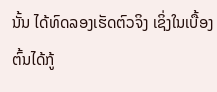ນັ້ນ ໄດ້ທົດລອງເຮັດຕົວຈິງ ເຊິ່ງໃນເບື້ອງຕົ້ນໄດ້ກູ້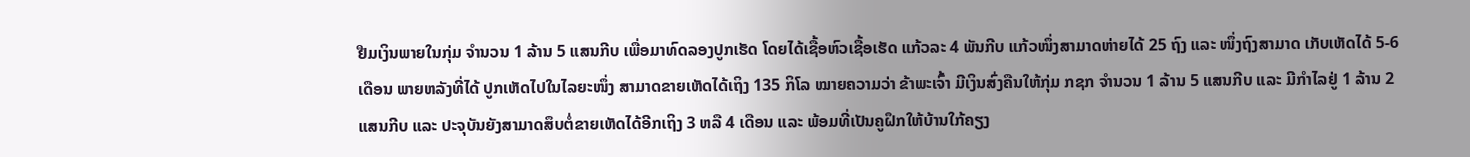ຢືມເງິນພາຍໃນກຸ່ມ ຈໍານວນ 1 ລ້ານ 5 ແສນກີບ ເພື່ອມາທົດລອງປູກເຮັດ ໂດຍໄດ້ເຊື້ອຫົວເຊື້ອເຮັດ ແກ້ວລະ 4 ພັນກີບ ແກ້ວໜຶ່ງສາມາດຫ່າຍໄດ້ 25 ຖົງ ແລະ ໜຶ່ງຖົງສາມາດ ເກັບເຫັດໄດ້ 5-6 ເດືອນ ພາຍຫລັງທີ່ໄດ້ ປູກເຫັດໄປໃນໄລຍະໜຶ່ງ ສາມາດຂາຍເຫັດໄດ້ເຖິງ 135 ກິໂລ ໝາຍຄວາມວ່າ ຂ້າພະເຈົ້າ ມີເງິນສົ່ງຄືນໃຫ້ກຸ່ມ ກຊກ ຈໍານວນ 1 ລ້ານ 5 ແສນກີບ ແລະ ມີກໍາໄລຢູ່ 1 ລ້ານ 2 ແສນກີບ ແລະ ປະຈຸບັນຍັງສາມາດສຶບຕໍ່ຂາຍເຫັດໄດ້ອີກເຖິງ 3 ຫລື 4 ເດືອນ ແລະ ພ້ອມທີ່ເປັນຄູຝຶກໃຫ້ບ້ານໃກ້ຄຽງ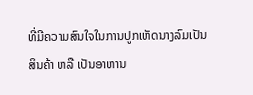ທີ່ມີຄວາມສົນໃຈໃນການປູກເຫັດນາງລົມເປັນສິນຄ້າ ຫລື ເປັນອາຫານ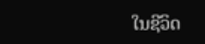ໃນຊີວິດ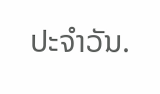ປະຈໍາວັນ.